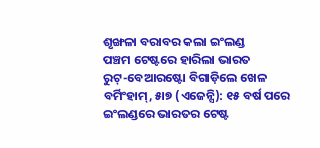ଶୃଙ୍ଖଳା ବରାବର କଲା ଇଂଲଣ୍ଡ
ପଞ୍ଚମ ଟେଷ୍ଟରେ ହାରିଲା ଭାରତ
ରୁଟ୍-ବେଆରଷ୍ଟୋ ବିଗାଡ଼ିଲେ ଖେଳ
ବର୍ମିଂହାମ୍, ୫ା୭ (ଏଜେନ୍ସି): ୧୫ ବର୍ଷ ପରେ ଇଂଲଣ୍ଡରେ ଭାରତର ଟେଷ୍ଟ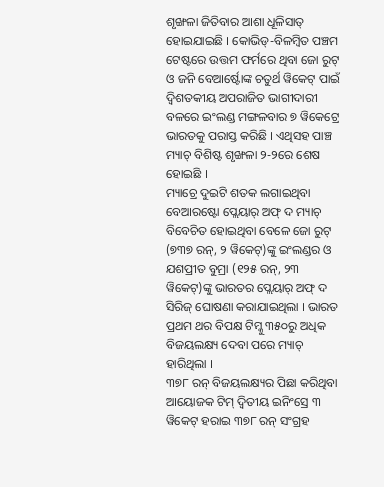ଶୃଙ୍ଖଳା ଜିତିବାର ଆଶା ଧୂଳିସାତ୍ ହୋଇଯାଇଛି । କୋଭିଡ୍-ବିଳମ୍ବିତ ପଞ୍ଚମ ଟେଷ୍ଟରେ ଉତ୍ତମ ଫର୍ମରେ ଥିବା ଜୋ ରୁଟ୍ ଓ ଜନି ବେଆର୍ଷ୍ଟୋଙ୍କ ଚତୁର୍ଥ ୱିକେଟ୍ ପାଇଁ ଦ୍ୱିଶତକୀୟ ଅପରାଜିତ ଭାଗୀଦାରୀ ବଳରେ ଇଂଲଣ୍ଡ ମଙ୍ଗଳବାର ୭ ୱିକେଟ୍ରେ ଭାରତକୁ ପରାସ୍ତ କରିଛି । ଏଥିସହ ପାଞ୍ଚ ମ୍ୟାଚ୍ ବିଶିଷ୍ଟ ଶୃଙ୍ଖଳା ୨-୨ରେ ଶେଷ ହୋଇଛି ।
ମ୍ୟାଚ୍ରେ ଦୁଇଟି ଶତକ ଲଗାଇଥିବା ବେଆରଷ୍ଟୋ ପ୍ଲେୟାର୍ ଅଫ୍ ଦ ମ୍ୟାଚ୍ ବିବେଚିତ ହୋଇଥିବା ବେଳେ ଜୋ ରୁଟ୍ (୭୩୭ ରନ୍, ୨ ୱିକେଟ୍)ଙ୍କୁ ଇଂଲଣ୍ଡର ଓ ଯଶପ୍ରୀତ ବୁମ୍ରା (୧୨୫ ରନ୍, ୨୩ ୱିକେଟ୍)ଙ୍କୁ ଭାରତର ପ୍ଲେୟାର୍ ଅଫ୍ ଦ ସିରିଜ୍ ଘୋଷଣା କରାଯାଇଥିଲା । ଭାରତ ପ୍ରଥମ ଥର ବିପକ୍ଷ ଟିମ୍କୁ ୩୫୦ରୁ ଅଧିକ ବିଜୟଲକ୍ଷ୍ୟ ଦେବା ପରେ ମ୍ୟାଚ୍ ହାରିଥିଲା ।
୩୭୮ ରନ୍ ବିଜୟଲକ୍ଷ୍ୟର ପିଛା କରିଥିବା ଆୟୋଜକ ଟିମ୍ ଦ୍ୱିତୀୟ ଇନିଂସ୍ରେ ୩ ୱିକେଟ୍ ହରାଇ ୩୭୮ ରନ୍ ସଂଗ୍ରହ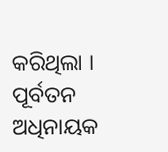କରିଥିଲା । ପୂର୍ବତନ ଅଧିନାୟକ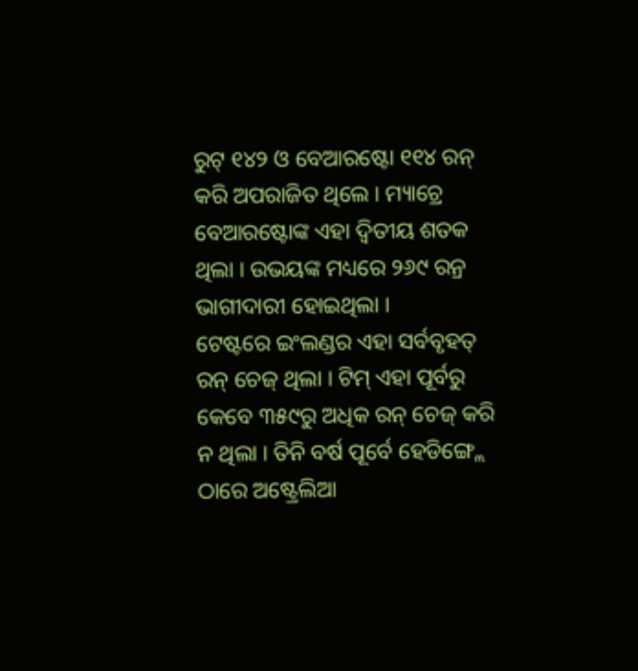ରୁଟ୍ ୧୪୨ ଓ ବେଆରଷ୍ଟୋ ୧୧୪ ରନ୍ କରି ଅପରାଜିତ ଥିଲେ । ମ୍ୟାଚ୍ରେ ବେଆରଷ୍ଟୋଙ୍କ ଏହା ଦ୍ୱିତୀୟ ଶତକ ଥିଲା । ଉଭୟଙ୍କ ମଧ୍ୟରେ ୨୬୯ ରନ୍ର ଭାଗୀଦାରୀ ହୋଇଥିଲା ।
ଟେଷ୍ଟରେ ଇଂଲଣ୍ଡର ଏହା ସର୍ବବୃହତ୍ ରନ୍ ଚେଜ୍ ଥିଲା । ଟିମ୍ ଏହା ପୂର୍ବରୁ କେବେ ୩୫୯ରୁ ଅଧିକ ରନ୍ ଚେଜ୍ କରି ନ ଥିଲା । ତିନି ବର୍ଷ ପୂର୍ବେ ହେଡିଙ୍ଗ୍ଲେ ଠାରେ ଅଷ୍ଟ୍ରେଲିଆ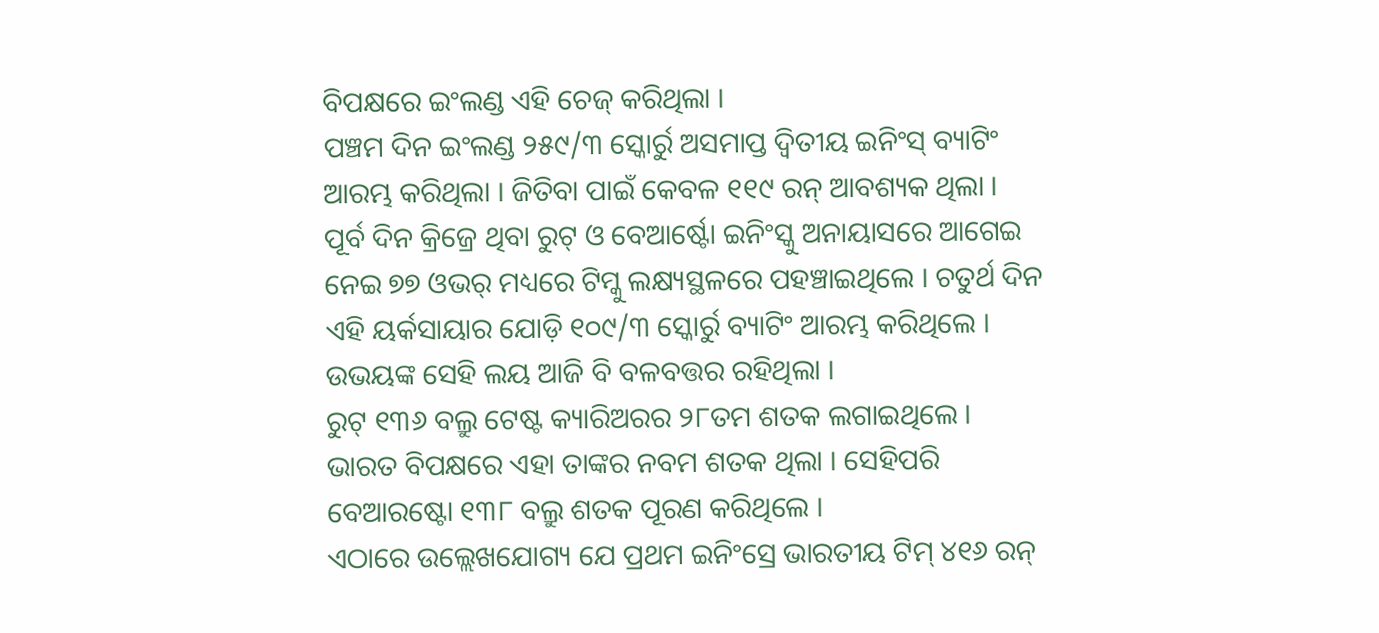ବିପକ୍ଷରେ ଇଂଲଣ୍ଡ ଏହି ଚେଜ୍ କରିଥିଲା ।
ପଞ୍ଚମ ଦିନ ଇଂଲଣ୍ଡ ୨୫୯/୩ ସ୍କୋର୍ରୁ ଅସମାପ୍ତ ଦ୍ୱିତୀୟ ଇନିଂସ୍ ବ୍ୟାଟିଂ ଆରମ୍ଭ କରିଥିଲା । ଜିତିବା ପାଇଁ କେବଳ ୧୧୯ ରନ୍ ଆବଶ୍ୟକ ଥିଲା । ପୂର୍ବ ଦିନ କ୍ରିଜ୍ରେ ଥିବା ରୁଟ୍ ଓ ବେଆର୍ଷ୍ଟୋ ଇନିଂସ୍କୁ ଅନାୟାସରେ ଆଗେଇ ନେଇ ୭୭ ଓଭର୍ ମଧ୍ୟରେ ଟିମ୍କୁ ଲକ୍ଷ୍ୟସ୍ଥଳରେ ପହଞ୍ଚାଇଥିଲେ । ଚତୁର୍ଥ ଦିନ ଏହି ୟର୍କସାୟାର ଯୋଡ଼ି ୧୦୯/୩ ସ୍କୋର୍ରୁ ବ୍ୟାଟିଂ ଆରମ୍ଭ କରିଥିଲେ । ଉଭୟଙ୍କ ସେହି ଲୟ ଆଜି ବି ବଳବତ୍ତର ରହିଥିଲା ।
ରୁଟ୍ ୧୩୬ ବଲ୍ରୁ ଟେଷ୍ଟ କ୍ୟାରିଅରର ୨୮ତମ ଶତକ ଲଗାଇଥିଲେ । ଭାରତ ବିପକ୍ଷରେ ଏହା ତାଙ୍କର ନବମ ଶତକ ଥିଲା । ସେହିପରି ବେଆରଷ୍ଟୋ ୧୩୮ ବଲ୍ରୁ ଶତକ ପୂରଣ କରିଥିଲେ ।
ଏଠାରେ ଉଲ୍ଲେଖଯୋଗ୍ୟ ଯେ ପ୍ରଥମ ଇନିଂସ୍ରେ ଭାରତୀୟ ଟିମ୍ ୪୧୬ ରନ୍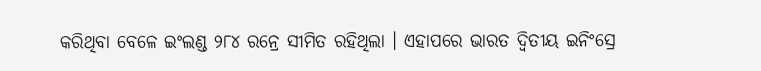କରିଥିବା ବେଳେ ଇଂଲଣ୍ଡ ୨୮୪ ରନ୍ରେ ସୀମିତ ରହିଥିଲା । ଏହାପରେ ଭାରତ ଦ୍ୱିତୀୟ ଇନିଂସ୍ରେ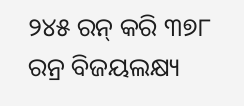୨୪୫ ରନ୍ କରି ୩୭୮ ରନ୍ର ବିଜୟଲକ୍ଷ୍ୟ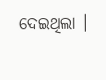ଦେଇଥିଲା ।